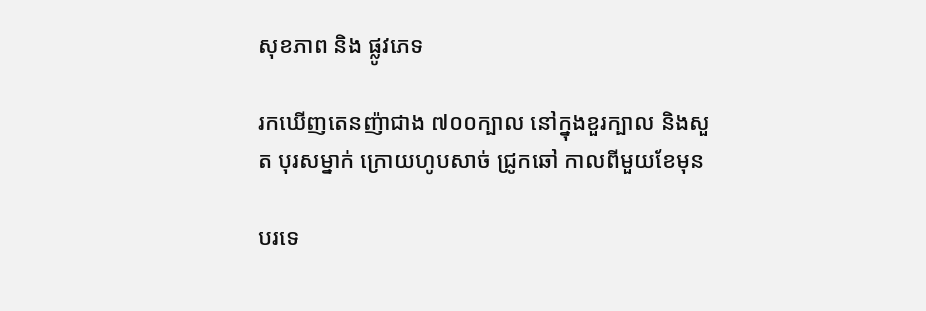សុខភាព និង ផ្លូវភេទ

រកឃើញតេនញ៉ាជាង ៧០០ក្បាល នៅក្នុងខួរក្បាល និងសួត បុរសម្នាក់ ក្រោយហូបសាច់ ជ្រូកឆៅ កាលពីមួយខែមុន

បរទេ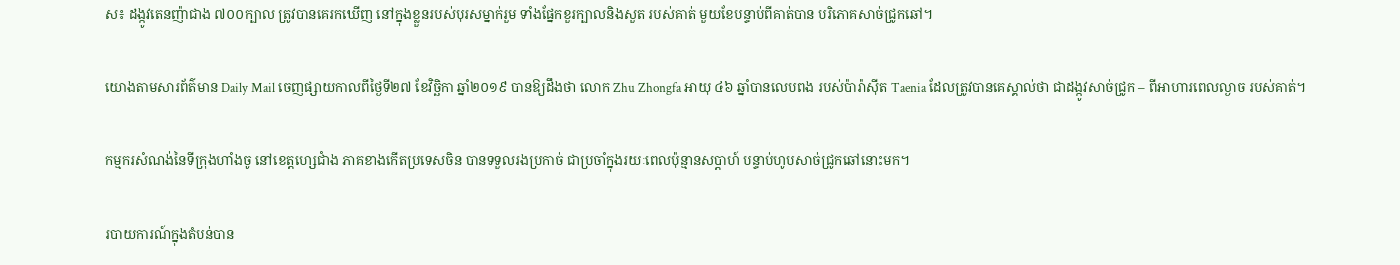ស៖ ដង្កូវតេនញ៉ាជាង ៧០០ក្បាល ត្រូវបានគេរកឃើញ នៅក្នុងខ្លួនរបស់បុរសម្នាក់រួម ទាំងផ្នែកខួរក្បាលនិងសួត របស់គាត់ មួយខែបន្ទាប់ពីគាត់បាន បរិភោគសាច់ជ្រូកឆៅ។

យោងតាមសារព័ត៌មាន Daily Mail ចេញផ្សាយកាលពីថ្ងៃទី២៧ ខែវិច្ឆិកា ឆ្នាំ២០១៩ បានឱ្យដឹងថា លោក Zhu Zhongfa អាយុ ៤៦ ឆ្នាំបានលេបពង របស់ប៉ារ៉ាស៊ីត Taenia ដែលត្រូវបានគេស្គាល់ថា ជាដង្កូវសាច់ជ្រូក – ពីអាហារពេលល្ងាច របស់គាត់។

កម្មករសំណង់នៃទីក្រុងហាំងចូ នៅខេត្តហ្សេជាំង ភាគខាងកើតប្រទេសចិន បានទទួលរងប្រកាច់ ជាប្រចាំក្នុងរយៈពេលប៉ុន្មានសប្តាហ៍ បន្ទាប់ហូបសាច់ជ្រូកឆៅនោះមក។

របាយការណ៍ក្នុងតំបន់បាន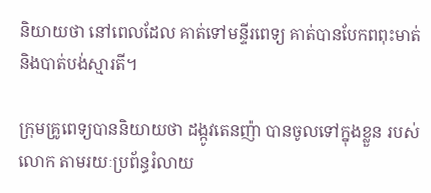និយាយថា នៅពេលដែល គាត់ទៅមន្ទីរពេទ្យ គាត់បានបែកពពុះមាត់ និងបាត់បង់ស្មារតី។

ក្រុមគ្រូពេទ្យបាននិយាយថា ដង្កូវតេនញ៉ា បានចូលទៅក្នុងខ្លួន របស់លោក តាមរយៈប្រព័ន្ធរំលាយ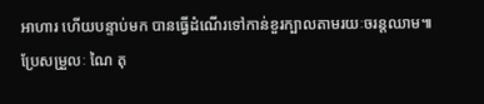អាហារ ហើយបន្ទាប់មក បានធ្វើដំណើរទៅកាន់ខួរក្បាលតាមរយៈចរន្តឈាម៕
ប្រែសម្រួលៈ ណៃ តុ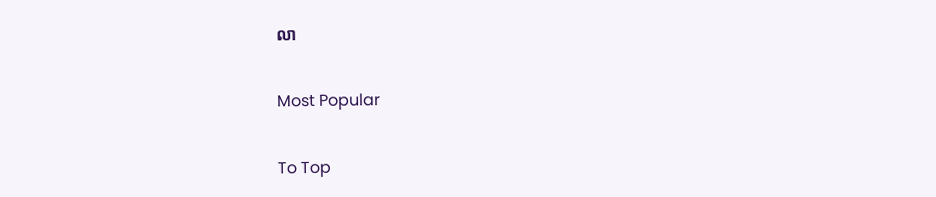លា

Most Popular

To Top